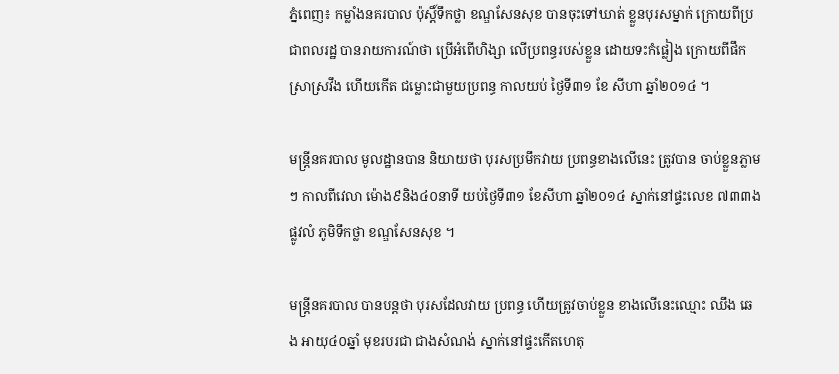ភ្នំពេញ៖ កម្លាំងនគរបាល ប៉ុស្ដិ៍ទឹកថ្លា ខណ្ឌសែនសុខ បានចុះទៅឃាត់ ខ្លួនបុរសម្នាក់ ក្រោយពីប្រជាពលរដ្ឋ បានរាយការណ៍ថា ប្រើអំពើហិង្សា លើប្រពន្ធរបស់ខ្លួន ដោយទះកំផ្លៀង ក្រោយពីផឹកស្រាស្រវឹង ហើយកើត ជម្លោះជាមួយប្រពន្ធ កាលយប់ ថ្ងៃទី៣១ ខែ សីហា ឆ្នាំ២០១៤ ។

មន្ដ្រីនគរបាល មូលដ្ឋានបាន និយាយថា បុរសប្រមឹកវាយ ប្រពន្ធខាងលើនេះ ត្រូវបាន ចាប់ខ្លួនភ្លាមៗ កាលពីវេលា ម៉ោង៩និង៤០នាទី យប់ថ្ងៃទី៣១ ខែសីហា ឆ្នាំ២០១៤ ស្នាក់នៅផ្ទះលេខ ៧៣៣ង ផ្លូវលំ ភូមិទឹកថ្លា ខណ្ឌសែនសុខ ។

មន្ដ្រីនគរបាល បានបន្ដថា បុរសដែលវាយ ប្រពន្ធ ហើយត្រូវចាប់ខ្លួន ខាងលើនេះឈ្មោះ ឈឹង ឆេង អាយុ៤០ឆ្នាំ មុខរបរជា ជាងសំណង់ ស្នាក់នៅផ្ទះកើតហេតុ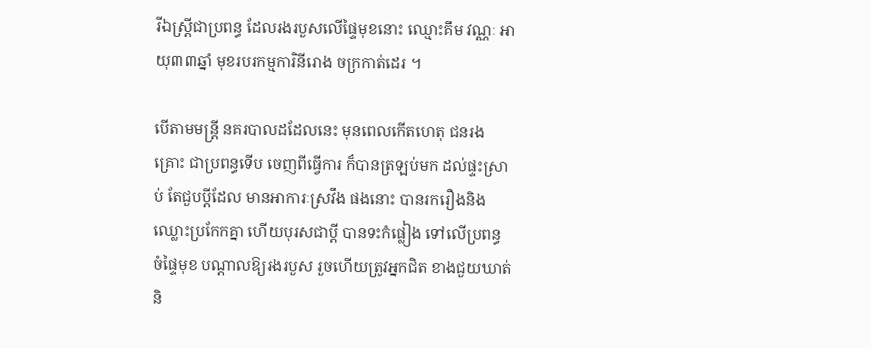រីឯស្ដ្រីជាប្រពន្ធ ដែលរងរបួសលើផ្ទៃមុខនោះ ឈ្មោះគឹម វណ្ណៈ អាយុ៣៣ឆ្នាំ មុខរបរកម្មការិនីរោង ចក្រកាត់ដេរ ។

បើតាមមន្ដ្រី នគរបាលដដែលនេះ មុនពេលកើតហេតុ ជនរងគ្រោះ ជាប្រពន្ធទើប ចេញពីធ្វើការ ក៏បានត្រឡប់មក ដល់ផ្ទះស្រាប់ តែជួបប្ដីដែល មានអាការៈស្រវឹង ផងនោះ បានរករឿងនិង ឈ្លោះប្រកែកគ្នា ហើយបុរសជាប្ដី បានទះកំផ្លៀង ទៅលើប្រពន្ធ ចំផ្ទៃមុខ បណ្ដាលឱ្យរងរបួស រួចហើយត្រូវអ្នកជិត ខាងជួយឃាត់ និ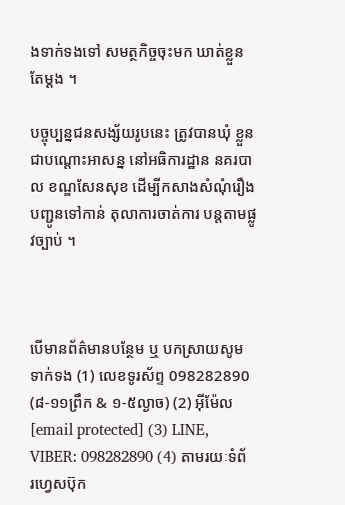ងទាក់ទងទៅ សមត្ថកិច្ចចុះមក ឃាត់ខ្លួនតែម្ដង ។

បច្ចុប្បន្នជនសង្ស័យរូបនេះ ត្រូវបានឃុំ ខ្លួនជាបណ្ដោះអាសន្ន នៅអធិការដ្ឋាន នគរបាល ខណ្ឌសែនសុខ ដើម្បីកសាងសំណុំរឿង បញ្ជូនទៅកាន់ តុលាការចាត់ការ បន្ដតាមផ្លូវច្បាប់ ។



បើមានព័ត៌មានបន្ថែម ឬ បកស្រាយសូមទាក់ទង (1) លេខទូរស័ព្ទ 098282890 (៨-១១ព្រឹក & ១-៥ល្ងាច) (2) អ៊ីម៉ែល [email protected] (3) LINE, VIBER: 098282890 (4) តាមរយៈទំព័រហ្វេសប៊ុក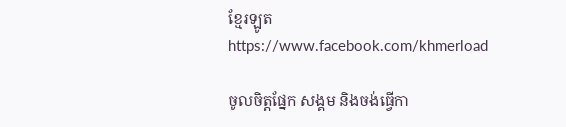ខ្មែរឡូត https://www.facebook.com/khmerload

ចូលចិត្តផ្នែក សង្គម និងចង់ធ្វើកា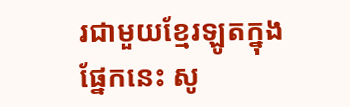រជាមួយខ្មែរឡូតក្នុងផ្នែកនេះ សូ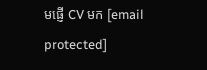មផ្ញើ CV មក [email protected]